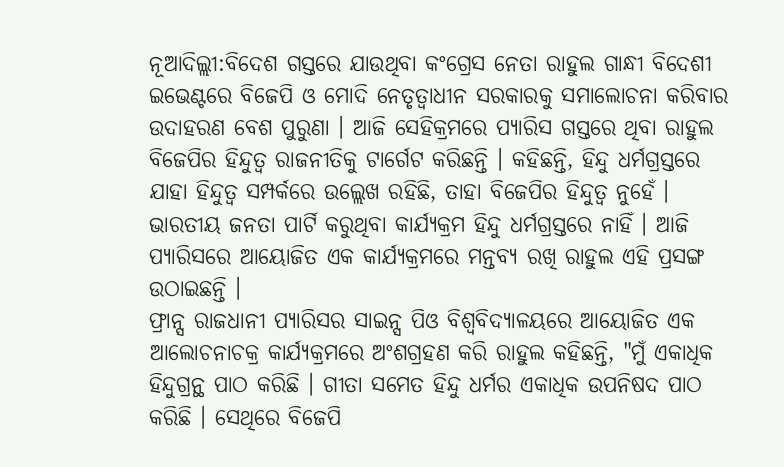ନୂଆଦିଲ୍ଲୀ:ବିଦେଶ ଗସ୍ତରେ ଯାଉଥିବା କଂଗ୍ରେସ ନେତା ରାହୁଲ ଗାନ୍ଧୀ ବିଦେଶୀ ଇଭେଣ୍ଟରେ ବିଜେପି ଓ ମୋଦି ନେତୃତ୍ବାଧୀନ ସରକାରକୁ ସମାଲୋଚନା କରିବାର ଉଦାହରଣ ବେଶ ପୁରୁଣା । ଆଜି ସେହିକ୍ରମରେ ପ୍ୟାରିସ ଗସ୍ତରେ ଥିବା ରାହୁଲ ବିଜେପିର ହିନ୍ଦୁତ୍ବ ରାଜନୀତିକୁ ଟାର୍ଗେଟ କରିଛନ୍ତି । କହିଛନ୍ତି, ହିନ୍ଦୁ ଧର୍ମଗ୍ରସ୍ତରେ ଯାହା ହିନ୍ଦୁତ୍ବ ସମ୍ପର୍କରେ ଉଲ୍ଲେଖ ରହିଛି, ତାହା ବିଜେପିର ହିନ୍ଦୁତ୍ବ ନୁହେଁ । ଭାରତୀୟ ଜନତା ପାର୍ଟି କରୁଥିବା କାର୍ଯ୍ୟକ୍ରମ ହିନ୍ଦୁ ଧର୍ମଗ୍ରସ୍ତରେ ନାହିଁ । ଆଜି ପ୍ୟାରିସରେ ଆୟୋଜିତ ଏକ କାର୍ଯ୍ୟକ୍ରମରେ ମନ୍ତବ୍ୟ ରଖି ରାହୁଲ ଏହି ପ୍ରସଙ୍ଗ ଉଠାଇଛନ୍ତି ।
ଫ୍ରାନ୍ସ ରାଜଧାନୀ ପ୍ୟାରିସର ସାଇନ୍ସ ପିଓ ବିଶ୍ବବିଦ୍ୟାଳୟରେ ଆୟୋଜିତ ଏକ ଆଲୋଚନାଚକ୍ର କାର୍ଯ୍ୟକ୍ରମରେ ଅଂଶଗ୍ରହଣ କରି ରାହୁଲ କହିଛନ୍ତି, "ମୁଁ ଏକାଧିକ ହିନ୍ଦୁଗ୍ରନ୍ଥ ପାଠ କରିଛି । ଗୀତା ସମେତ ହିନ୍ଦୁ ଧର୍ମର ଏକାଧିକ ଉପନିଷଦ ପାଠ କରିଛି । ସେଥିରେ ବିଜେପି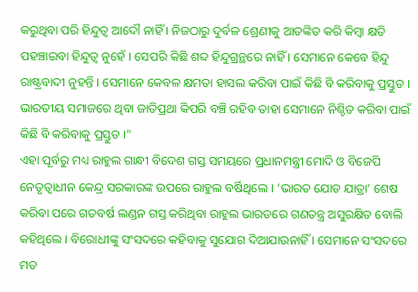କରୁଥିବା ପରି ହିନ୍ଦୁତ୍ବ ଆଦୌ ନାହିଁ । ନିଜଠାରୁ ଦୁର୍ବଳ ଶ୍ରେଣୀକୁ ଆତଙ୍କିତ କରି କିମ୍ବା କ୍ଷତି ପହଞ୍ଚାଇବା ହିନ୍ଦୁତ୍ବ ନୁହେଁ । ସେପରି କିଛି ଶବ୍ଦ ହିନ୍ଦୁଗ୍ରନ୍ଥରେ ନାହିଁ । ସେମାନେ କେବେ ହିନ୍ଦୁ ରାଷ୍ଟ୍ରବାଦୀ ନୁହନ୍ତି । ସେମାନେ କେବଳ କ୍ଷମତା ହାସଲ କରିବା ପାଇଁ କିଛି ବି କରିବାକୁ ପ୍ରସ୍ତୁତ । ଭାରତୀୟ ସମାଜରେ ଥିବା ଜାତିପ୍ରଥା କିପରି ବଞ୍ଚି ରହିବ ତାହା ସେମାନେ ନିଶ୍ଚିତ କରିବା ପାଇଁ କିଛି ବି କରିବାକୁ ପ୍ରସ୍ତୁତ ।"
ଏହା ପୂର୍ବରୁ ମଧ୍ୟ ରାହୁଲ ଗାନ୍ଧୀ ବିଦେଶ ଗସ୍ତ ସମୟରେ ପ୍ରଧାନମନ୍ତ୍ରୀ ମୋଦି ଓ ବିଜେପି ନେତୃତ୍ବାଧୀନ କେନ୍ଦ୍ର ସରକାରଙ୍କ ଉପରେ ରାହୁଲ ବର୍ଷିଥିଲେ । ‘ଭାରତ ଯୋଡ ଯାତ୍ରା’ ଶେଷ କରିବା ପରେ ଗତବର୍ଷ ଲଣ୍ଡନ ଗସ୍ତ କରିଥିବା ରାହୁଲ ଭାରତରେ ଗଣତନ୍ତ୍ର ଅସୁରକ୍ଷିତ ବୋଲି କହିଥିଲେ । ବିରୋଧୀଙ୍କୁ ସଂସଦରେ କହିବାକୁ ସୁଯୋଗ ଦିଆଯାଉନାହିଁ । ସେମାନେ ସଂସଦରେ ମତ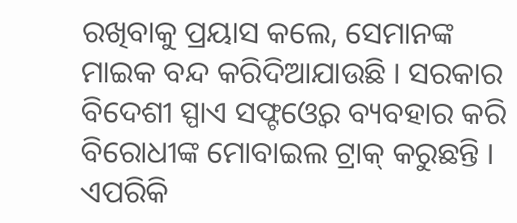ରଖିବାକୁ ପ୍ରୟାସ କଲେ, ସେମାନଙ୍କ ମାଇକ ବନ୍ଦ କରିଦିଆଯାଉଛି । ସରକାର ବିଦେଶୀ ସ୍ପାଏ ସଫ୍ଟଓ୍ବେର ବ୍ୟବହାର କରି ବିରୋଧୀଙ୍କ ମୋବାଇଲ ଟ୍ରାକ୍ କରୁଛନ୍ତି । ଏପରିକି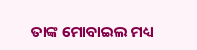ତାଙ୍କ ମୋବାଇଲ ମଧ୍ୟ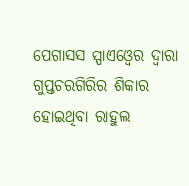ପେଗାସସ ସ୍ପାଏଓ୍ବେର ଦ୍ବାରା ଗୁପ୍ତଚରଗିରିର ଶିକାର ହୋଇଥିବା ରାହୁଲ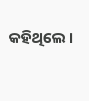କହିଥିଲେ ।